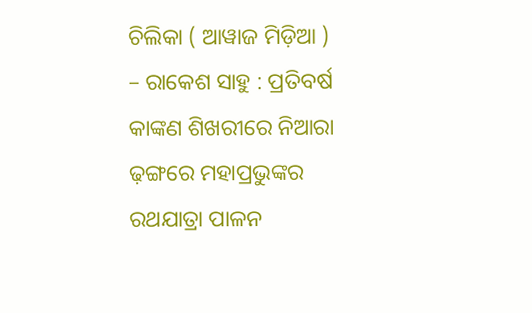ଚିଲିକା ( ଆୱାଜ ମିଡ଼ିଆ ) – ରାକେଶ ସାହୁ : ପ୍ରତିବର୍ଷ କାଙ୍କଣ ଶିଖରୀରେ ନିଆରା ଢ଼ଙ୍ଗରେ ମହାପ୍ରଭୁଙ୍କର ରଥଯାତ୍ରା ପାଳନ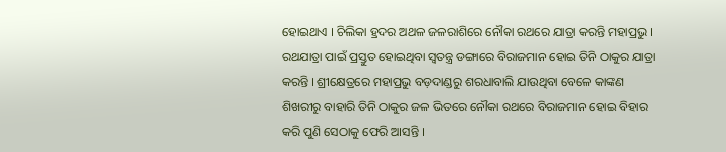ହୋଇଥାଏ । ଚିଲିକା ହ୍ରଦର ଅଥଳ ଜଳରାଶିରେ ନୌକା ରଥରେ ଯାତ୍ରା କରନ୍ତି ମହାପ୍ରଭୁ । ରଥଯାତ୍ରା ପାଇଁ ପ୍ରସ୍ତୁତ ହୋଇଥିବା ସ୍ବତନ୍ତ୍ର ଡଙ୍ଗାରେ ବିରାଜମାନ ହୋଇ ତିନି ଠାକୁର ଯାତ୍ରା କରନ୍ତି । ଶ୍ରୀକ୍ଷେତ୍ରରେ ମହାପ୍ରଭୁ ବଡ଼ଦାଣ୍ଡରୁ ଶରଧାବାଲି ଯାଉଥିବା ବେଳେ କାଙ୍କଣ ଶିଖରୀରୁ ବାହାରି ତିନି ଠାକୁର ଜଳ ଭିତରେ ନୌକା ରଥରେ ବିରାଜମାନ ହୋଇ ବିହାର କରି ପୁଣି ସେଠାକୁ ଫେରି ଆସନ୍ତି ।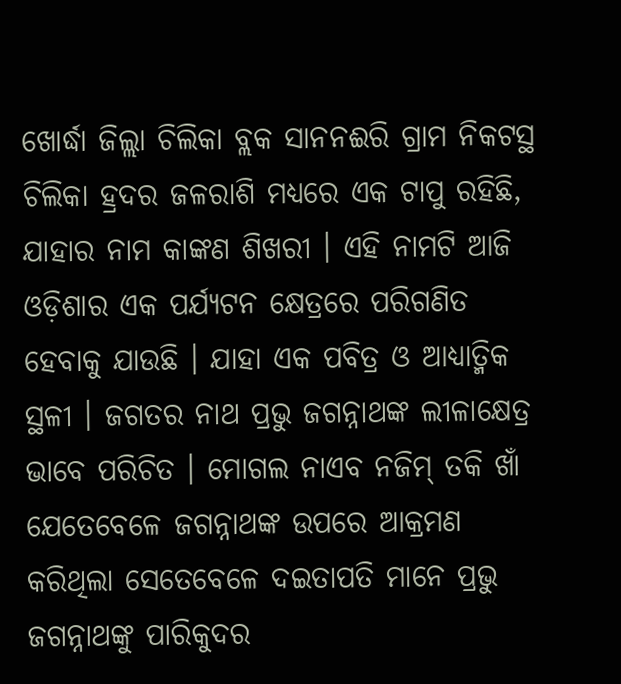ଖୋର୍ଦ୍ଧା ଜିଲ୍ଲା ଚିଲିକା ବ୍ଲକ ସାନନଈରି ଗ୍ରାମ ନିକଟସ୍ଥ ଚିଲିକା ହ୍ରଦର ଜଳରାଶି ମଧ୍ୟରେ ଏକ ଟାପୁ ରହିଛି, ଯାହାର ନାମ କାଙ୍କଣ ଶିଖରୀ । ଏହି ନାମଟି ଆଜି ଓଡ଼ିଶାର ଏକ ପର୍ଯ୍ୟଟନ କ୍ଷେତ୍ରରେ ପରିଗଣିତ ହେବାକୁ ଯାଉଛି । ଯାହା ଏକ ପବିତ୍ର ଓ ଆଧ୍ୟାତ୍ମିକ ସ୍ଥଳୀ । ଜଗତର ନାଥ ପ୍ରଭୁ ଜଗନ୍ନାଥଙ୍କ ଲୀଳାକ୍ଷେତ୍ର ଭାବେ ପରିଚିତ । ମୋଗଲ ନାଏବ ନଜିମ୍ ତକି ଖାଁ ଯେତେବେଳେ ଜଗନ୍ନାଥଙ୍କ ଉପରେ ଆକ୍ରମଣ କରିଥିଲା ସେତେବେଳେ ଦଇତାପତି ମାନେ ପ୍ରଭୁ ଜଗନ୍ନାଥଙ୍କୁ ପାରିକୁଦର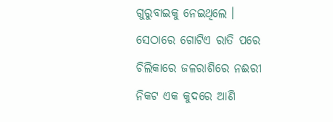ଗୁରୁବାଇକୁ ନେଇଥିଲେ । ସେଠାରେ ଗୋଟିଏ ରାତି ପରେ ଚିଲିକାରେ ଜଳରାଶିରେ ନଈରୀ ନିକଟ ଏକ କୁଦରେ ଆଣି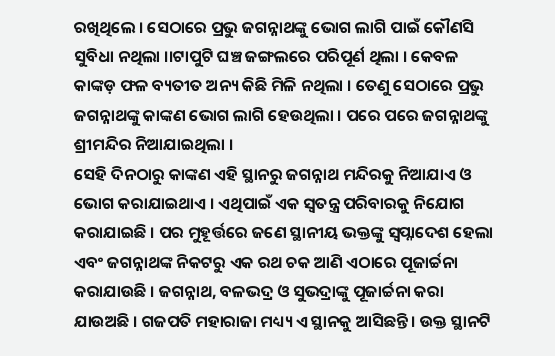ରଖିଥିଲେ । ସେଠାରେ ପ୍ରଭୁ ଜଗନ୍ନାଥଙ୍କୁ ଭୋଗ ଲାଗି ପାଇଁ କୌଣସି ସୁବିଧା ନଥିଲା ।।ଟାପୁଟି ଘଞ୍ଚ ଜଙ୍ଗଲରେ ପରିପୂର୍ଣ ଥିଲା । କେବଳ କାଙ୍କଡ଼ ଫଳ ବ୍ୟତୀତ ଅନ୍ୟ କିଛି ମିଳି ନଥିଲା । ତେଣୁ ସେଠାରେ ପ୍ରଭୁ ଜଗନ୍ନାଥଙ୍କୁ କାଙ୍କଣ ଭୋଗ ଲାଗି ହେଉଥିଲା । ପରେ ପରେ ଜଗନ୍ନାଥଙ୍କୁ ଶ୍ରୀମନ୍ଦିର ନିଆଯାଇଥିଲା ।
ସେହି ଦିନଠାରୁ କାଙ୍କଣ ଏହି ସ୍ଥାନରୁ ଜଗନ୍ନାଥ ମନ୍ଦିରକୁ ନିଆଯାଏ ଓ ଭୋଗ କରାଯାଇଥାଏ । ଏଥିପାଇଁ ଏକ ସ୍ୱତନ୍ତ୍ର ପରିବାରକୁ ନିଯୋଗ କରାଯାଇଛି । ପର ମୁହୂର୍ତ୍ତରେ ଜଣେ ସ୍ଥାନୀୟ ଭକ୍ତଙ୍କୁ ସ୍ୱପ୍ନାଦେଶ ହେଲା ଏବଂ ଜଗନ୍ନାଥଙ୍କ ନିକଟରୁ ଏକ ରଥ ଚକ ଆଣି ଏଠାରେ ପୂଜାର୍ଚ୍ଚନା କରାଯାଉଛି । ଜଗନ୍ନାଥ, ବଳଭଦ୍ର ଓ ସୁଭଦ୍ରାଙ୍କୁ ପୂଜାର୍ଚ୍ଚନା କରା ଯାଉଅଛି । ଗଜପତି ମହାରାଜା ମଧ୍ୟ୍ୟ ଏ ସ୍ଥାନକୁ ଆସିଛନ୍ତି । ଉକ୍ତ ସ୍ଥାନଟି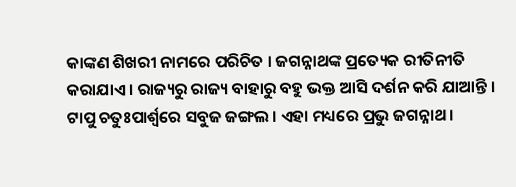କାଙ୍କଣ ଶିଖରୀ ନାମରେ ପରିଚିତ । ଜଗନ୍ନାଥଙ୍କ ପ୍ରତ୍ୟେକ ରୀତିନୀତି କରାଯାଏ । ରାଜ୍ୟରୁ ରାଜ୍ୟ ବାହାରୁ ବହୁ ଭକ୍ତ ଆସି ଦର୍ଶନ କରି ଯାଆନ୍ତି । ଟାପୁ ଚତୁଃପାର୍ଶ୍ଵରେ ସବୁଜ ଜଙ୍ଗଲ । ଏହା ମଧ୍ୟରେ ପ୍ରଭୁ ଜଗନ୍ନାଥ ।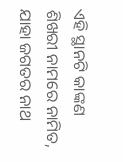ଏହି ସ୍ଥାନଟି କାଙ୍କଣ ଶିଖରୀ ନାମରେ ନାମିତ, ଯାହା ଜଗତର ନାଥ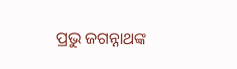ପ୍ରଭୁ ଜଗନ୍ନାଥଙ୍କ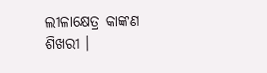ଲୀଳାକ୍ଷେତ୍ର କାଙ୍କଣ ଶିଖରୀ ।